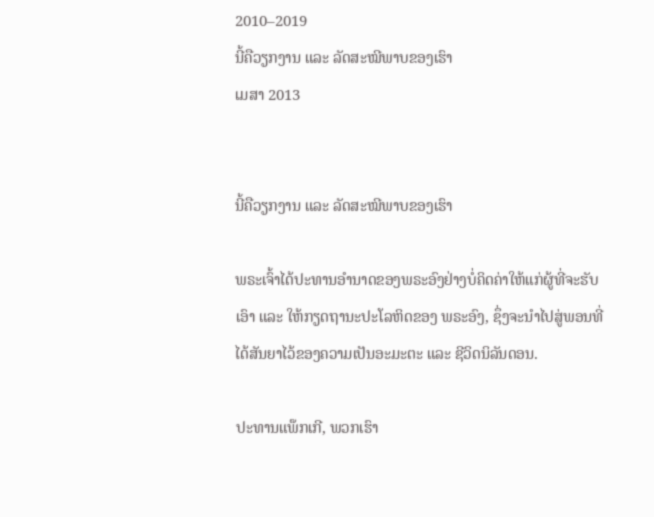2010–2019
ນີ້ຄືວຽກງານ ແລະ ລັດສະໝີພາບຂອງເຮົາ
ເມສາ 2013


ນີ້ຄືວຽກງານ ແລະ ລັດສະໝີພາບຂອງເຮົາ

ພຣະເຈົ້າໄດ້ປະທານອຳນາດຂອງພຣະອົງຢ່າງບໍ່ຄິດຄ່າໃຫ້ແກ່ຜູ້ທີ່ຈະຮັບເອົາ ແລະ ໃຫ້ກຽດຖານະປະໂລຫິດຂອງ ພຣະອົງ, ຊຶ່ງຈະນຳໄປສູ່ພອນທີ່ໄດ້ສັນຍາໄວ້ຂອງຄວາມເປັນອະມະຕະ ແລະ ຊີວິດນິລັນດອນ.

ປະທານແພ໊ກເກີ, ພວກເຮົາ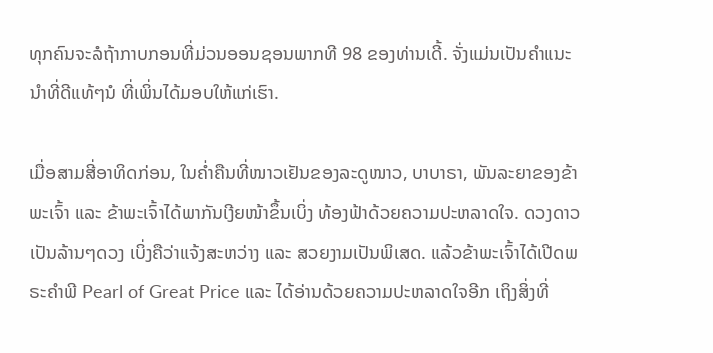ທຸກຄົນຈະລໍຖ້າກາບກອນທີ່ມ່ວນອອນຊອນພາກທີ 98 ຂອງທ່ານເດີ້. ຈັ່ງແມ່ນເປັນຄຳແນະນຳທີ່ດີແທ້ໆນໍ ທີ່ເພິ່ນໄດ້ມອບໃຫ້ແກ່ເຮົາ.

ເມື່ອສາມສີ່ອາທິດກ່ອນ, ໃນຄ່ຳຄືນທີ່ໜາວເຢັນຂອງລະດູໜາວ, ບາບາຣາ, ພັນລະຍາຂອງຂ້າພະເຈົ້າ ແລະ ຂ້າພະເຈົ້າໄດ້ພາກັນເງີຍໜ້າຂຶ້ນເບິ່ງ ທ້ອງຟ້າດ້ວຍຄວາມປະຫລາດໃຈ. ດວງດາວເປັນລ້ານໆດວງ ເບິ່ງຄືວ່າແຈ້ງສະຫວ່າງ ແລະ ສວຍງາມເປັນພິເສດ. ແລ້ວຂ້າພະເຈົ້າໄດ້ເປີດພຣະຄຳພີ Pearl of Great Price ແລະ ໄດ້ອ່ານດ້ວຍຄວາມປະຫລາດໃຈອີກ ເຖິງສິ່ງທີ່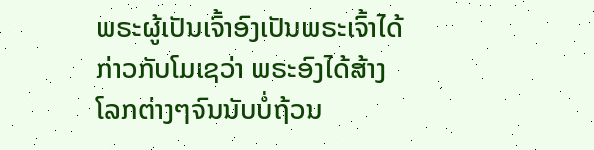ພຣະຜູ້ເປັນເຈົ້າອົງເປັນພຣະເຈົ້າໄດ້ກ່າວກັບໂມເຊວ່າ ພຣະອົງໄດ້ສ້າງໂລກຕ່າງໆຈົນນັບບໍ່ຖ້ວນ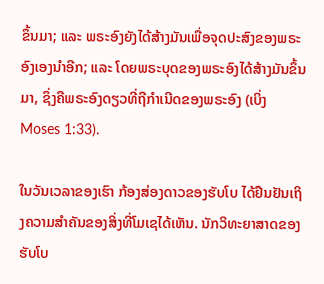ຂຶ້ນມາ; ແລະ ພຣະອົງຍັງໄດ້ສ້າງມັນເພື່ອຈຸດປະສົງຂອງພຣະອົງເອງນຳອີກ; ແລະ ໂດຍພຣະບຸດຂອງພຣະອົງໄດ້ສ້າງມັນຂຶ້ນມາ, ຊຶ່ງຄືພຣະອົງດຽວທີ່ຖືກຳເນີດຂອງພຣະອົງ (ເບິ່ງ Moses 1:33).

ໃນວັນເວລາຂອງເຮົາ ກ້ອງສ່ອງດາວຂອງຮັບໂບ ໄດ້ຢືນຢັນເຖິງຄວາມສຳຄັນຂອງສິ່ງທີ່ໂມເຊໄດ້ເຫັນ. ນັກວິທະຍາສາດຂອງຮັບໂບ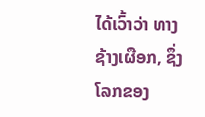ໄດ້ເວົ້າວ່າ ທາງຊ້າງເຜືອກ, ຊຶ່ງໂລກຂອງ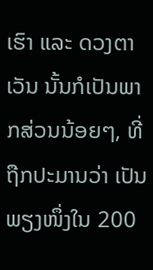ເຮົາ ແລະ ດວງຕາເວັນ ນັ້ນກໍເປັນພາກສ່ວນນ້ອຍໆ, ທີ່ຖືກປະມານວ່າ ເປັນພຽງໜຶ່ງໃນ 200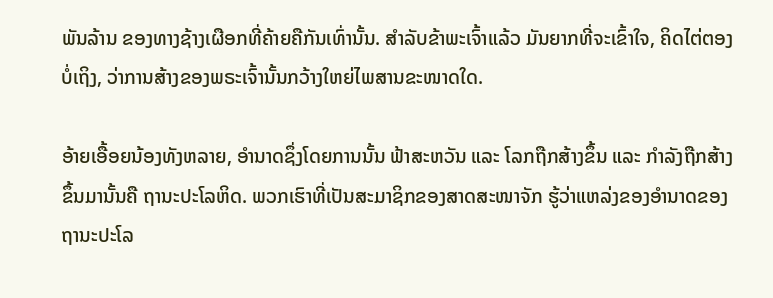ພັນລ້ານ ຂອງທາງຊ້າງເຜືອກທີ່ຄ້າຍຄືກັນເທົ່ານັ້ນ. ສຳລັບຂ້າພະເຈົ້າແລ້ວ ມັນຍາກທີ່ຈະເຂົ້າໃຈ, ຄິດໄຕ່ຕອງບໍ່ເຖິງ, ວ່າການສ້າງຂອງພຣະເຈົ້ານັ້ນກວ້າງໃຫຍ່ໄພສານຂະໜາດໃດ.

ອ້າຍເອື້ອຍນ້ອງທັງຫລາຍ, ອຳນາດຊຶ່ງໂດຍການນັ້ນ ຟ້າສະຫວັນ ແລະ ໂລກຖືກສ້າງຂຶ້ນ ແລະ ກຳລັງຖືກສ້າງຂຶ້ນມານັ້ນຄື ຖານະປະໂລຫິດ. ພວກເຮົາທີ່ເປັນສະມາຊິກຂອງສາດສະໜາຈັກ ຮູ້ວ່າແຫລ່ງຂອງອຳນາດຂອງຖານະປະໂລ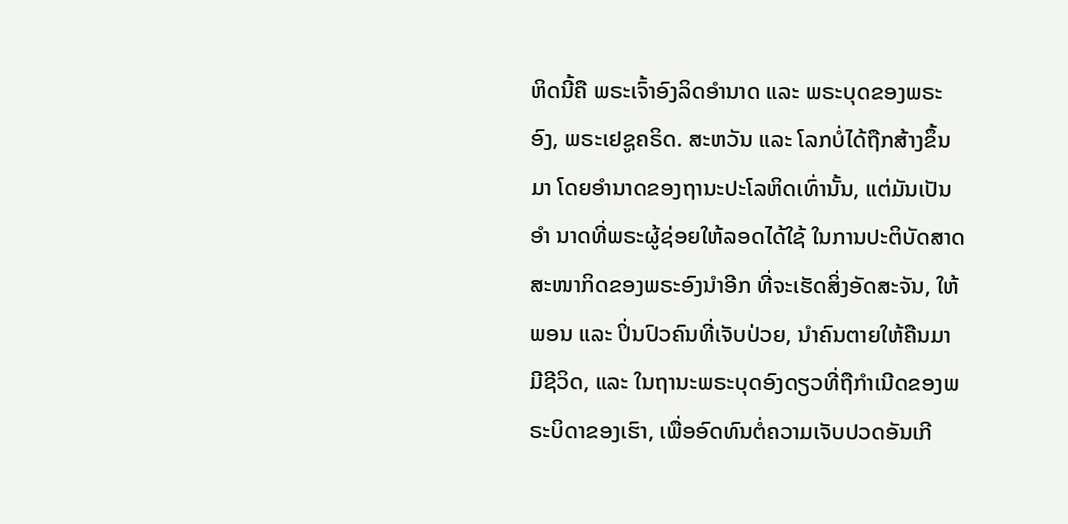ຫິດນີ້ຄື ພຣະເຈົ້າອົງລິດອຳນາດ ແລະ ພຣະບຸດຂອງພຣະອົງ, ພຣະເຢຊູຄຣິດ. ສະຫວັນ ແລະ ໂລກບໍ່ໄດ້ຖືກສ້າງຂຶ້ນມາ ໂດຍອຳນາດຂອງຖານະປະໂລຫິດເທົ່ານັ້ນ, ແຕ່ມັນເປັນອຳ ນາດທີ່ພຣະຜູ້ຊ່ອຍໃຫ້ລອດໄດ້ໃຊ້ ໃນການປະຕິບັດສາດສະໜາກິດຂອງພຣະອົງນຳອີກ ທີ່ຈະເຮັດສິ່ງອັດສະຈັນ, ໃຫ້ພອນ ແລະ ປິ່ນປົວຄົນທີ່ເຈັບປ່ວຍ, ນຳຄົນຕາຍໃຫ້ຄືນມາມີຊີວິດ, ແລະ ໃນຖານະພຣະບຸດອົງດຽວທີ່ຖືກຳເນີດຂອງພຣະບິດາຂອງເຮົາ, ເພື່ອອົດທົນຕໍ່ຄວາມເຈັບປວດອັນເກີ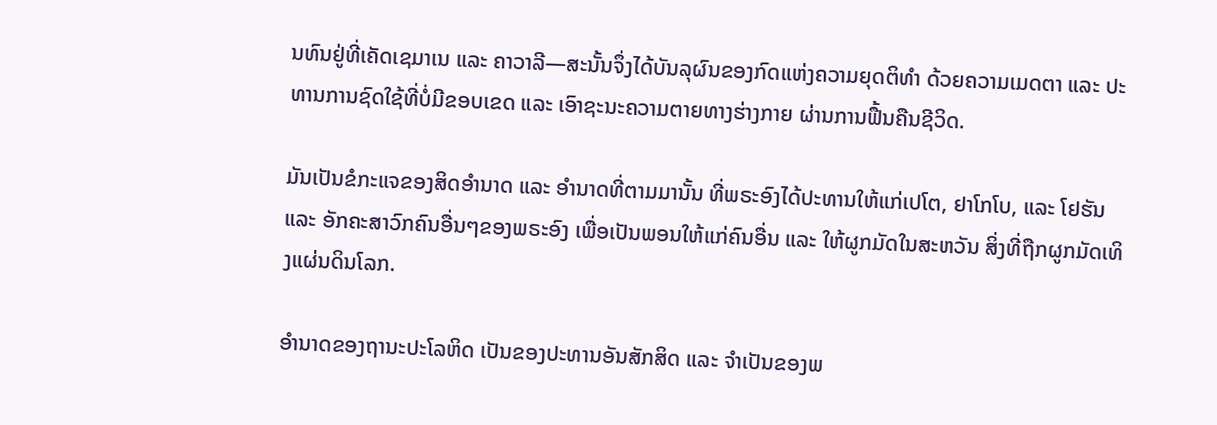ນທົນຢູ່ທີ່ເຄັດເຊມາເນ ແລະ ຄາວາລີ—ສະນັ້ນຈຶ່ງໄດ້ບັນລຸຜົນຂອງກົດແຫ່ງຄວາມຍຸດຕິທຳ ດ້ວຍຄວາມເມດຕາ ແລະ ປະທານການຊົດໃຊ້ທີ່ບໍ່ມີຂອບເຂດ ແລະ ເອົາຊະນະຄວາມຕາຍທາງຮ່າງກາຍ ຜ່ານການຟື້ນຄືນຊີວິດ.

ມັນເປັນຂໍກະແຈຂອງສິດອຳນາດ ແລະ ອຳນາດທີ່ຕາມມານັ້ນ ທີ່ພຣະອົງໄດ້ປະທານໃຫ້ແກ່ເປໂຕ, ຢາໂກໂບ, ແລະ ໂຢຮັນ ແລະ ອັກຄະສາວົກຄົນອື່ນໆຂອງພຣະອົງ ເພື່ອເປັນພອນໃຫ້ແກ່ຄົນອື່ນ ແລະ ໃຫ້ຜູກມັດໃນສະຫວັນ ສິ່ງທີ່ຖືກຜູກມັດເທິງແຜ່ນດິນໂລກ.

ອຳນາດຂອງຖານະປະໂລຫິດ ເປັນຂອງປະທານອັນສັກສິດ ແລະ ຈຳເປັນຂອງພ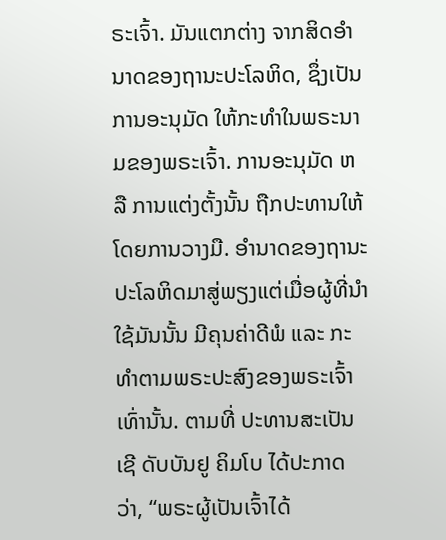ຣະເຈົ້າ. ມັນແຕກຕ່າງ ຈາກສິດອຳນາດຂອງຖານະປະໂລຫິດ, ຊຶ່ງເປັນການອະນຸມັດ ໃຫ້ກະທຳໃນພຣະນາມຂອງພຣະເຈົ້າ. ການອະນຸມັດ ຫລື ການແຕ່ງຕັ້ງນັ້ນ ຖືກປະທານໃຫ້ໂດຍການວາງມື. ອຳນາດຂອງຖານະປະໂລຫິດມາສູ່ພຽງແຕ່ເມື່ອຜູ້ທີ່ນຳໃຊ້ມັນນັ້ນ ມີຄຸນຄ່າດີພໍ ແລະ ກະທຳຕາມພຣະປະສົງຂອງພຣະເຈົ້າເທົ່ານັ້ນ. ຕາມທີ່ ປະທານສະເປັນເຊີ ດັບບັນຢູ ຄິມໂບ ໄດ້ປະກາດວ່າ, “ພຣະຜູ້ເປັນເຈົ້າໄດ້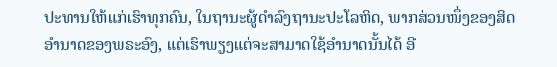ປະທານໃຫ້ແກ່ເຮົາທຸກຄົນ, ໃນຖານະຜູ້ດຳລົງຖານະປະໂລຫິດ, ພາກສ່ວນໜຶ່ງຂອງສິດອຳນາດຂອງພຣະອົງ, ແຕ່ເຮົາພຽງແຕ່ຈະສາມາດໃຊ້ອຳນາດນັ້ນໄດ້ ອີ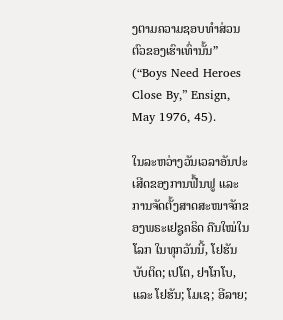ງຕາມຄວາມຊອບທຳສ່ວນຕົວຂອງເຮົາເທົ່ານັ້ນ” (“Boys Need Heroes Close By,” Ensign, May 1976, 45).

ໃນລະຫວ່າງວັນເວລາອັນປະເສີດຂອງການຟື້ນຟູ ແລະ ການຈັດຕັ້ງສາດສະໜາຈັກຂອງພຣະເຢຊູຄຣິດ ຄືນໃໝ່ໃນໂລກ ໃນທຸກວັນນີ້, ໂຢຮັນບັບຕິດ; ເປໂຕ, ຢາໂກໂບ, ແລະ ໂຢຮັນ; ໂມເຊ; ອີລາຍ;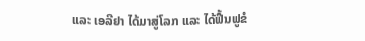ແລະ ເອລີຢາ ໄດ້ມາສູ່ໂລກ ແລະ ໄດ້ຟື້ນຟູຂໍ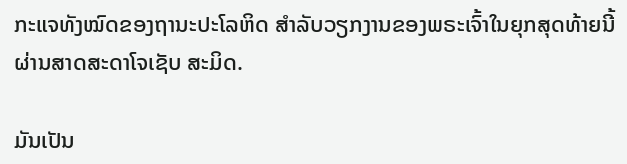ກະແຈທັງໝົດຂອງຖານະປະໂລຫິດ ສຳລັບວຽກງານຂອງພຣະເຈົ້າໃນຍຸກສຸດທ້າຍນີ້ ຜ່ານສາດສະດາໂຈເຊັບ ສະມິດ.

ມັນເປັນ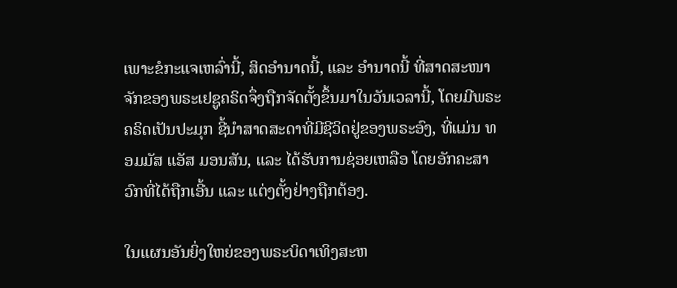ເພາະຂໍກະແຈເຫລົ່ານີ້, ສິດອຳນາດນີ້, ແລະ ອຳນາດນີ້ ທີ່ສາດສະໜາຈັກຂອງພຣະເຢຊູຄຣິດຈຶ່ງຖືກຈັດຕັ້ງຂຶ້ນມາໃນວັນເວລານີ້, ໂດຍມີພຣະຄຣິດເປັນປະມຸກ ຊີ້ນຳສາດສະດາທີ່ມີຊີວິດຢູ່ຂອງພຣະອົງ, ທີ່ແມ່ນ ທອມມັສ ແອັສ ມອນສັນ, ແລະ ໄດ້ຮັບການຊ່ອຍເຫລືອ ໂດຍອັກຄະສາວົກທີ່ໄດ້ຖືກເອີ້ນ ແລະ ແຕ່ງຕັ້ງຢ່າງຖືກຕ້ອງ.

ໃນແຜນອັນຍິ່ງໃຫຍ່ຂອງພຣະບິດາເທິງສະຫ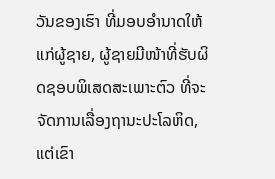ວັນຂອງເຮົາ ທີ່ມອບອຳນາດໃຫ້ແກ່ຜູ້ຊາຍ, ຜູ້ຊາຍມີໜ້າທີ່ຮັບຜິດຊອບພິເສດສະເພາະຕົວ ທີ່ຈະຈັດການເລື່ອງຖານະປະໂລຫິດ, ແຕ່ເຂົາ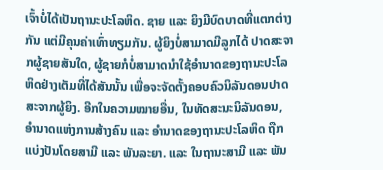ເຈົ້າບໍ່ໄດ້ເປັນຖານະປະໂລຫິດ. ຊາຍ ແລະ ຍິງມີບົດບາດທີ່ແຕກຕ່າງກັນ ແຕ່ມີຄຸນຄ່າເທົ່າທຽມກັນ. ຜູ້ຍິງບໍ່ສາມາດມີລູກໄດ້ ປາດສະຈາກຜູ້ຊາຍສັນໃດ, ຜູ້ຊາຍກໍບໍ່ສາມາດນຳໃຊ້ອຳນາດຂອງຖານະປະໂລຫິດຢ່າງເຕັມທີ່ໄດ້ສັນນັ້ນ ເພື່ອຈະຈັດຕັ້ງຄອບຄົວນິລັນດອນປາດສະຈາກຜູ້ຍິງ. ອີກໃນຄວາມໝາຍອື່ນ, ໃນທັດສະນະນິລັນດອນ, ອຳນາດແຫ່ງການສ້າງຄົນ ແລະ ອຳນາດຂອງຖານະປະໂລຫິດ ຖືກແບ່ງປັນໂດຍສາມີ ແລະ ພັນລະຍາ. ແລະ ໃນຖານະສາມີ ແລະ ພັນ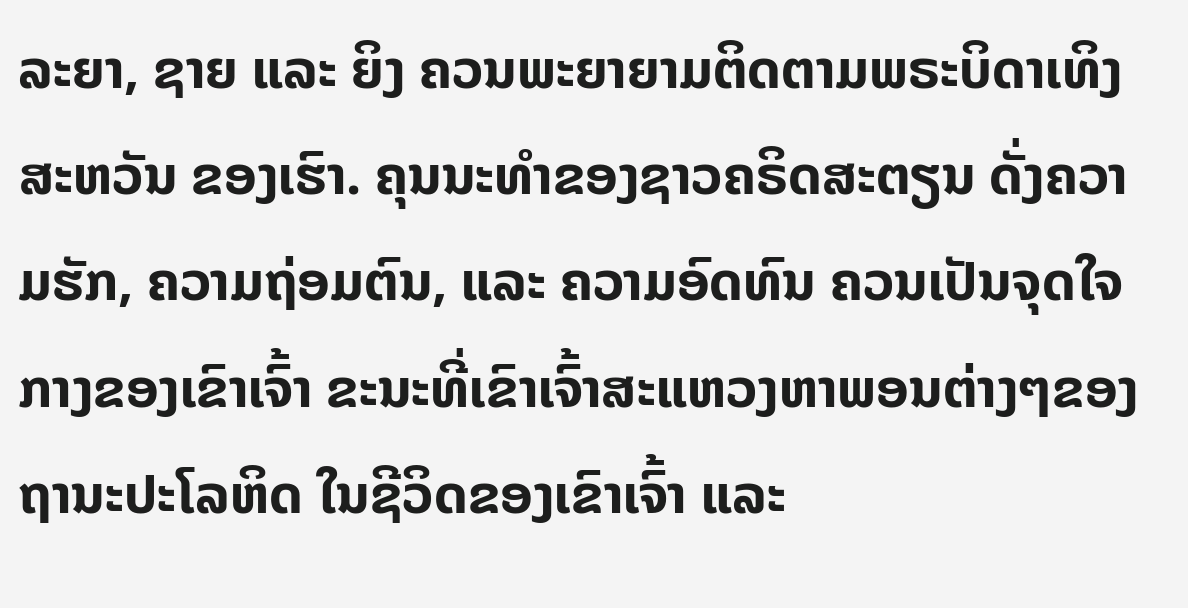ລະຍາ, ຊາຍ ແລະ ຍິງ ຄວນພະຍາຍາມຕິດຕາມພຣະບິດາເທິງສະຫວັນ ຂອງເຮົາ. ຄຸນນະທຳຂອງຊາວຄຣິດສະຕຽນ ດັ່ງຄວາມຮັກ, ຄວາມຖ່ອມຕົນ, ແລະ ຄວາມອົດທົນ ຄວນເປັນຈຸດໃຈກາງຂອງເຂົາເຈົ້າ ຂະນະທີ່ເຂົາເຈົ້າສະແຫວງຫາພອນຕ່າງໆຂອງຖານະປະໂລຫິດ ໃນຊີວິດຂອງເຂົາເຈົ້າ ແລະ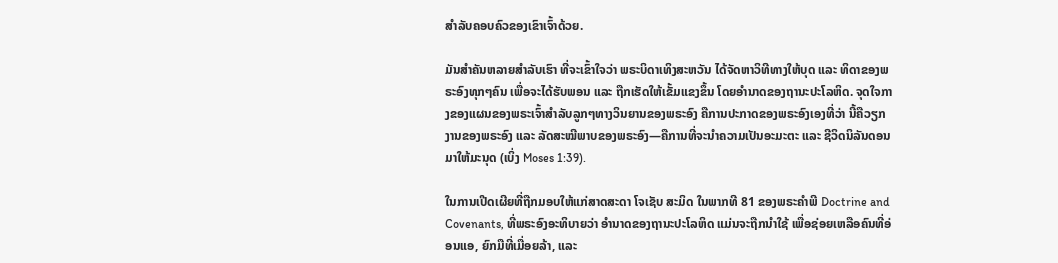ສຳລັບຄອບຄົວຂອງເຂົາເຈົ້າດ້ວຍ.

ມັນສຳຄັນຫລາຍສຳລັບເຮົາ ທີ່ຈະເຂົ້າໃຈວ່າ ພຣະບິດາເທິງສະຫວັນ ໄດ້ຈັດຫາວິທີທາງໃຫ້ບຸດ ແລະ ທິດາຂອງພຣະອົງທຸກໆຄົນ ເພື່ອຈະໄດ້ຮັບພອນ ແລະ ຖືກເຮັດໃຫ້ເຂັ້ມແຂງຂຶ້ນ ໂດຍອຳນາດຂອງຖານະປະໂລຫິດ. ຈຸດໃຈກາງຂອງແຜນຂອງພຣະເຈົ້າສຳລັບລູກໆທາງວິນຍານຂອງພຣະອົງ ຄືການປະກາດຂອງພຣະອົງເອງທີ່ວ່າ ນີ້ຄືວຽກງານຂອງພຣະອົງ ແລະ ລັດສະໝີພາບຂອງພຣະອົງ—ຄືການທີ່ຈະນຳຄວາມເປັນອະມະຕະ ແລະ ຊີວິດນິລັນດອນມາໃຫ້ມະນຸດ (ເບິ່ງ Moses 1:39).

ໃນການເປີດເຜີຍທີ່ຖືກມອບໃຫ້ແກ່ສາດສະດາ ໂຈເຊັບ ສະມິດ ໃນພາກທີ 81 ຂອງພຣະຄຳພີ Doctrine and Covenants, ທີ່ພຣະອົງອະທິບາຍວ່າ ອຳນາດຂອງຖານະປະໂລຫິດ ແມ່ນຈະຖືກນຳໃຊ້ ເພື່ອຊ່ອຍເຫລືອຄົນທີ່ອ່ອນແອ, ຍົກມືທີ່ເມື່ອຍລ້າ, ແລະ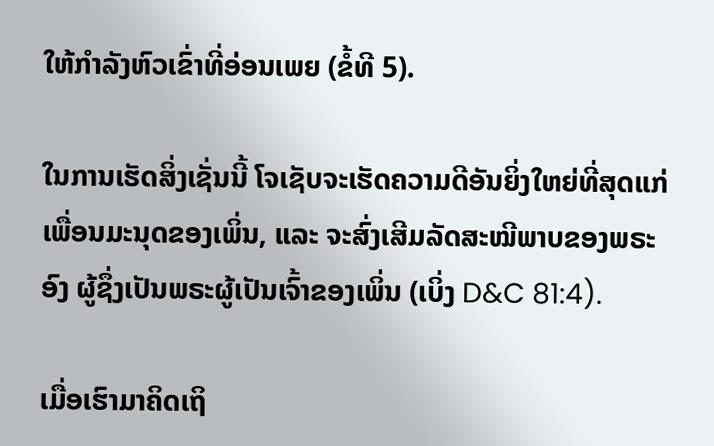ໃຫ້ກຳລັງຫົວເຂົ່າທີ່ອ່ອນເພຍ (ຂໍ້ທີ 5).

ໃນການເຮັດສິ່ງເຊັ່ນນີ້ ໂຈເຊັບຈະເຮັດຄວາມດີອັນຍິ່ງໃຫຍ່ທີ່ສຸດແກ່ເພື່ອນມະນຸດຂອງເພິ່ນ, ແລະ ຈະສົ່ງເສີມລັດສະໝີພາບຂອງພຣະອົງ ຜູ້ຊຶ່ງເປັນພຣະຜູ້ເປັນເຈົ້າຂອງເພິ່ນ (ເບິ່ງ D&C 81:4).

ເມື່ອເຮົາມາຄິດເຖິ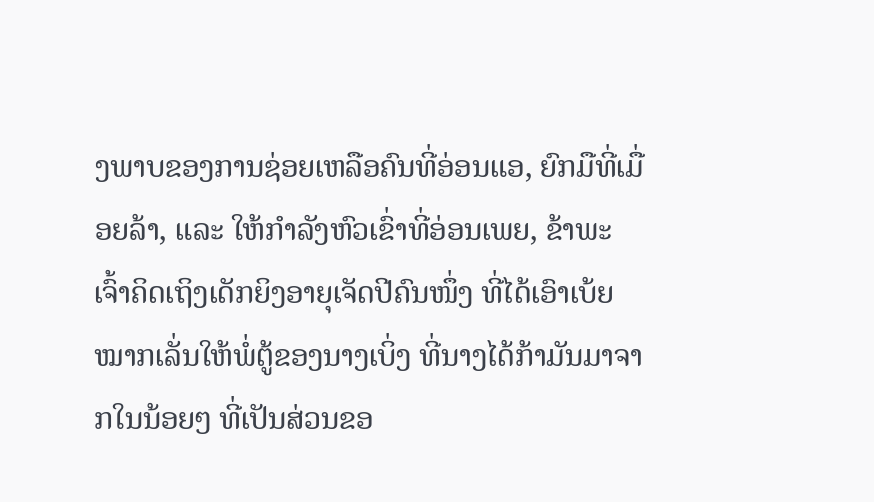ງພາບຂອງການຊ່ອຍເຫລືອຄົນທີ່ອ່ອນແອ, ຍົກມືທີ່ເມື່ອຍລ້າ, ແລະ ໃຫ້ກຳລັງຫົວເຂົ່າທີ່ອ່ອນເພຍ, ຂ້າພະເຈົ້າຄິດເຖິງເດັກຍິງອາຍຸເຈັດປີຄົນໜຶ່ງ ທີ່ໄດ້ເອົາເບ້ຍໝາກເລັ່ນໃຫ້ພໍ່ຕູ້ຂອງນາງເບິ່ງ ທີ່ນາງໄດ້ກ້າມັນມາຈາກໃນນ້ອຍໆ ທີ່ເປັນສ່ວນຂອ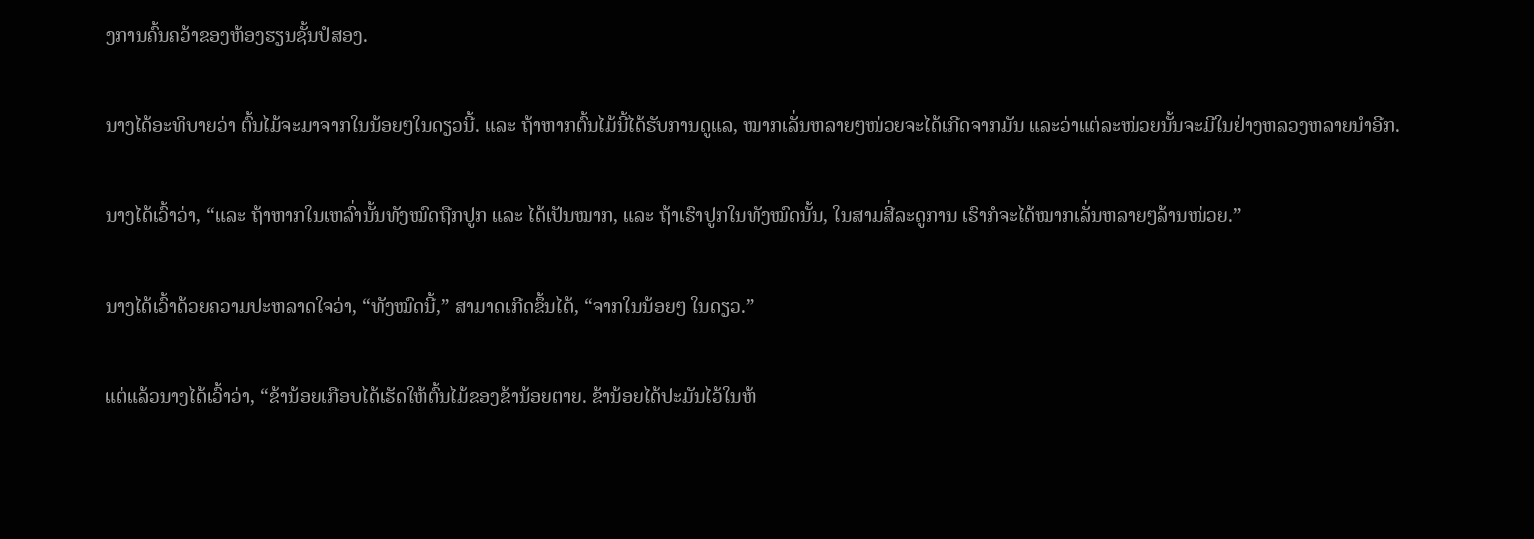ງການຄົ້ນຄວ້າຂອງຫ້ອງຮຽນຊັ້ນປໍສອງ.

ນາງໄດ້ອະທິບາຍວ່າ ຕົ້ນໄມ້ຈະມາຈາກໃນນ້ອຍໆໃນດຽວນີ້. ແລະ ຖ້າຫາກຕົ້ນໄມ້ນີ້ໄດ້ຮັບການດູແລ, ໝາກເລັ່ນຫລາຍໆໜ່ວຍຈະໄດ້ເກີດຈາກມັນ ແລະວ່າແຕ່ລະໜ່ວຍນັ້ນຈະມີໃນຢ່າງຫລວງຫລາຍນຳອີກ.

ນາງໄດ້ເວົ້າວ່າ, “ແລະ ຖ້າຫາກໃນເຫລົ່ານັ້ນທັງໝົດຖືກປູກ ແລະ ໄດ້ເປັນໝາກ, ແລະ ຖ້າເຮົາປູກໃນທັງໝົດນັ້ນ, ໃນສາມສີ່ລະດູການ ເຮົາກໍຈະໄດ້ໝາກເລັ່ນຫລາຍໆລ້ານໜ່ວຍ.”

ນາງໄດ້ເວົ້າດ້ວຍຄວາມປະຫລາດໃຈວ່າ, “ທັງໝົດນີ້,” ສາມາດເກີດຂຶ້ນໄດ້, “ຈາກໃນນ້ອຍໆ ໃນດຽວ.”

ແຕ່ແລ້ວນາງໄດ້ເວົ້າວ່າ, “ຂ້ານ້ອຍເກືອບໄດ້ເຮັດໃຫ້ຕົ້ນໄມ້ຂອງຂ້ານ້ອຍຕາຍ. ຂ້ານ້ອຍໄດ້ປະມັນໄວ້ໃນຫ້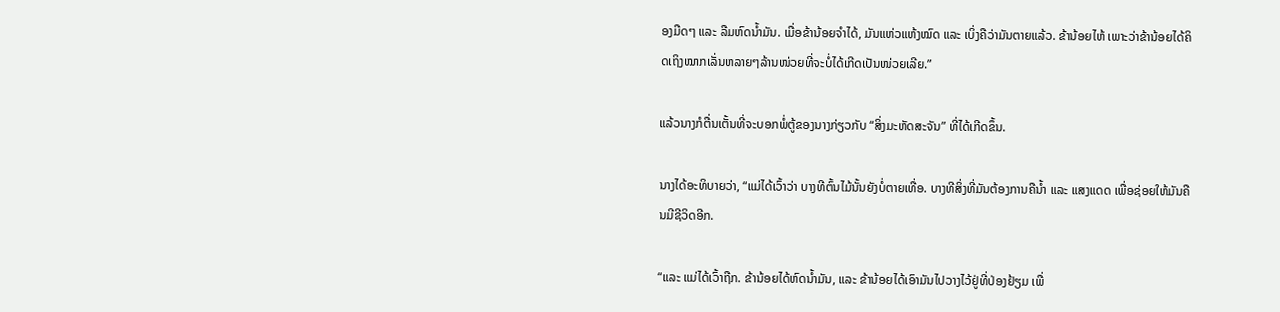ອງມືດໆ ແລະ ລືມຫົດນ້ຳມັນ. ເມື່ອຂ້ານ້ອຍຈຳໄດ້, ມັນແຫ່ວແຫ້ງໝົດ ແລະ ເບິ່ງຄືວ່າມັນຕາຍແລ້ວ. ຂ້ານ້ອຍໄຫ້ ເພາະວ່າຂ້ານ້ອຍໄດ້ຄິດເຖິງໝາກເລັ່ນຫລາຍໆລ້ານໜ່ວຍທີ່ຈະບໍ່ໄດ້ເກີດເປັນໜ່ວຍເລີຍ.”

ແລ້ວນາງກໍຕື່ນເຕັ້ນທີ່ຈະບອກພໍ່ຕູ້ຂອງນາງກ່ຽວກັບ “ສິ່ງມະຫັດສະຈັນ” ທີ່ໄດ້ເກີດຂຶ້ນ.

ນາງໄດ້ອະທິບາຍວ່າ, “ແມ່ໄດ້ເວົ້າວ່າ ບາງທີຕົ້ນໄມ້ນັ້ນຍັງບໍ່ຕາຍເທື່ອ. ບາງທີສິ່ງທີ່ມັນຕ້ອງການຄືນ້ຳ ແລະ ແສງແດດ ເພື່ອຊ່ອຍໃຫ້ມັນຄືນມີຊີວິດອີກ.

“ແລະ ແມ່ໄດ້ເວົ້າຖືກ. ຂ້ານ້ອຍໄດ້ຫົດນ້ຳມັນ, ແລະ ຂ້ານ້ອຍໄດ້ເອົາມັນໄປວາງໄວ້ຢູ່ທີ່ປ່ອງຢ້ຽມ ເພື່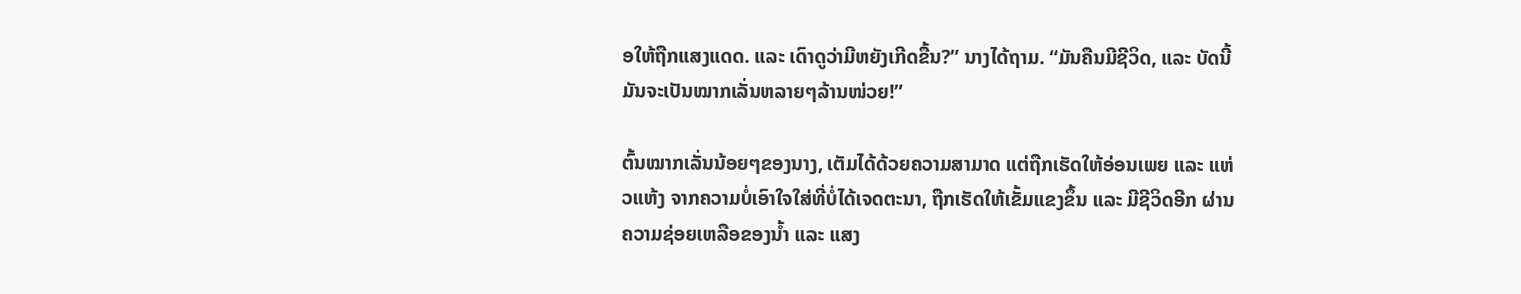ອໃຫ້ຖືກແສງແດດ. ແລະ ເດົາດູວ່າມີຫຍັງເກີດຂື້ນ?” ນາງໄດ້ຖາມ. “ມັນຄືນມີຊີວິດ, ແລະ ບັດນີ້ ມັນຈະເປັນໝາກເລັ່ນຫລາຍໆລ້ານໜ່ວຍ!”

ຕົ້ນໝາກເລັ່ນນ້ອຍໆຂອງນາງ, ເຕັມໄດ້ດ້ວຍຄວາມສາມາດ ແຕ່ຖືກເຮັດໃຫ້ອ່ອນເພຍ ແລະ ແຫ່ວແຫ້ງ ຈາກຄວາມບໍ່ເອົາໃຈໃສ່ທີ່ບໍ່ໄດ້ເຈດຕະນາ, ຖືກເຮັດໃຫ້ເຂັ້ມແຂງຂຶ້ນ ແລະ ມີຊີວິດອີກ ຜ່ານຄວາມຊ່ອຍເຫລືອຂອງນ້ຳ ແລະ ແສງ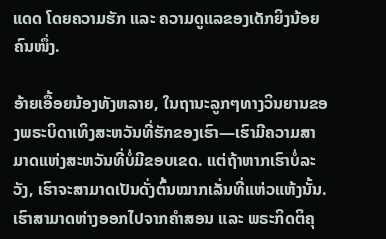ແດດ ໂດຍຄວາມຮັກ ແລະ ຄວາມດູແລຂອງເດັກຍິງນ້ອຍຄົນໜຶ່ງ.

ອ້າຍເອື້ອຍນ້ອງທັງຫລາຍ, ໃນຖານະລູກໆທາງວິນຍານຂອງພຣະບິດາເທິງສະຫວັນທີ່ຮັກຂອງເຮົາ—ເຮົາມີຄວາມສາມາດແຫ່ງສະຫວັນທີ່ບໍ່ມີຂອບເຂດ. ແຕ່ຖ້າຫາກເຮົາບໍ່ລະວັງ, ເຮົາຈະສາມາດເປັນດັ່ງຕົ້ນໝາກເລັ່ນທີ່ແຫ່ວແຫ້ງນັ້ນ. ເຮົາສາມາດຫ່າງອອກໄປຈາກຄຳສອນ ແລະ ພຣະກິດຕິຄຸ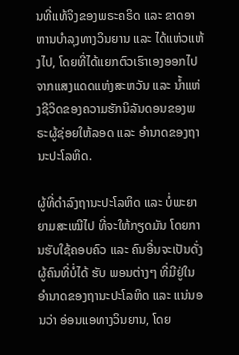ນທີ່ແທ້ຈິງຂອງພຣະຄຣິດ ແລະ ຂາດອາຫານບຳລຸງທາງວິນຍານ ແລະ ໄດ້ແຫ່ວແຫ້ງໄປ, ໂດຍທີ່ໄດ້ແຍກຕົວເຮົາເອງອອກໄປຈາກແສງແດດແຫ່ງສະຫວັນ ແລະ ນ້ຳແຫ່ງຊີວິດຂອງຄວາມຮັກນິລັນດອນຂອງພຣະຜູ້ຊ່ອຍໃຫ້ລອດ ແລະ ອຳນາດຂອງຖານະປະໂລຫິດ.

ຜູ້ທີ່ດຳລົງຖານະປະໂລຫິດ ແລະ ບໍ່ພະຍາຍາມສະເໝີໄປ ທີ່ຈະໃຫ້ກຽດມັນ ໂດຍການຮັບໃຊ້ຄອບຄົວ ແລະ ຄົນອື່ນຈະເປັນດັ່ງຜູ້ຄົນທີ່ບໍ່ໄດ້ ຮັບ ພອນຕ່າງໆ ທີ່ມີຢູ່ໃນອຳນາດຂອງຖານະປະໂລຫິດ ແລະ ແນ່ນອນວ່າ ອ່ອນແອທາງວິນຍານ, ໂດຍ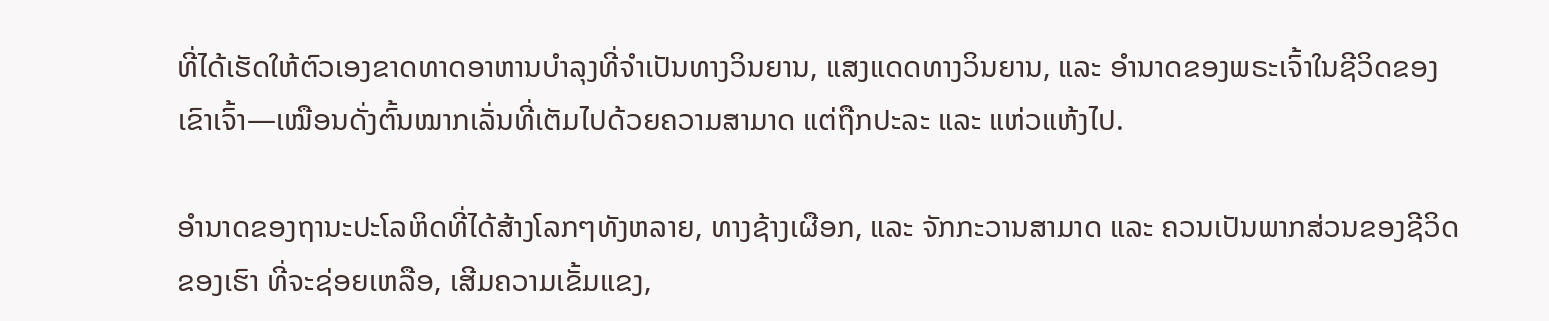ທີ່ໄດ້ເຮັດໃຫ້ຕົວເອງຂາດທາດອາຫານບຳລຸງທີ່ຈຳເປັນທາງວິນຍານ, ແສງແດດທາງວິນຍານ, ແລະ ອຳນາດຂອງພຣະເຈົ້າໃນຊີວິດຂອງເຂົາເຈົ້າ—ເໝືອນດັ່ງຕົ້ນໝາກເລັ່ນທີ່ເຕັມໄປດ້ວຍຄວາມສາມາດ ແຕ່ຖືກປະລະ ແລະ ແຫ່ວແຫ້ງໄປ.

ອຳນາດຂອງຖານະປະໂລຫິດທີ່ໄດ້ສ້າງໂລກໆທັງຫລາຍ, ທາງຊ້າງເຜືອກ, ແລະ ຈັກກະວານສາມາດ ແລະ ຄວນເປັນພາກສ່ວນຂອງຊີວິດຂອງເຮົາ ທີ່ຈະຊ່ອຍເຫລືອ, ເສີມຄວາມເຂັ້ມແຂງ,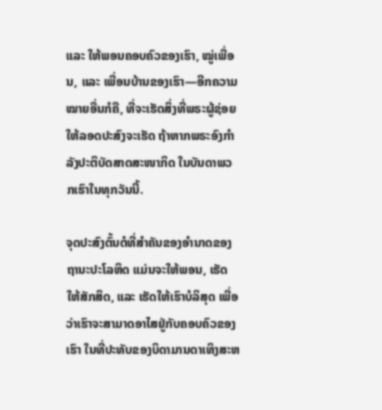ແລະ ໃຫ້ພອນຄອບຄົວຂອງເຮົາ, ໝູ່ເພື່ອນ, ແລະ ເພື່ອນບ້ານຂອງເຮົາ—ອີກຄວາມໝາຍອື່ນກໍຄື, ທີ່ຈະເຮັດສິ່ງທີ່ພຣະຜູ້ຊ່ອຍໃຫ້ລອດປະສົງຈະເຮັດ ຖ້າຫາກພຣະອົງກຳລັງປະຕິບັດສາດສະໜາກິດ ໃນບັນດາພວກເຮົາໃນທຸກວັນນີ້.

ຈຸດປະສົງຕົ້ນຕໍທີ່ສຳຄັນຂອງອຳນາດຂອງຖານະປະໂລຫິດ ແມ່ນຈະໃຫ້ພອນ, ເຮັດໃຫ້ສັກສິດ, ແລະ ເຮັດໃຫ້ເຮົາບໍລິສຸດ ເພື່ອວ່າເຮົາຈະສາມາດອາໄສຢູ່ກັບຄອບຄົວຂອງເຮົາ ໃນທີ່ປະທັບຂອງບິດາມານດາເທິງສະຫ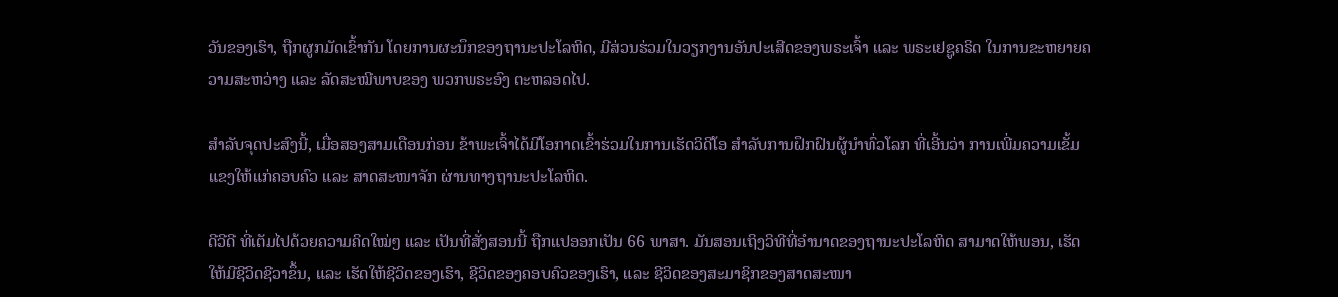ວັນຂອງເຮົາ, ຖືກຜູກມັດເຂົ້າກັນ ໂດຍການຜະນຶກຂອງຖານະປະໂລຫິດ, ມີສ່ວນຮ່ວມໃນວຽກງານອັນປະເສີດຂອງພຣະເຈົ້າ ແລະ ພຣະເຢຊູຄຣິດ ໃນການຂະຫຍາຍຄວາມສະຫວ່າງ ແລະ ລັດສະໝີພາບຂອງ ພວກພຣະອົງ ຕະຫລອດໄປ.

ສຳລັບຈຸດປະສົງນີ້, ເມື່ອສອງສາມເດືອນກ່ອນ ຂ້າພະເຈົ້າໄດ້ມີໂອກາດເຂົ້າຮ່ວມໃນການເຮັດວິດີໂອ ສຳລັບການຝຶກຝົນຜູ້ນຳທົ່ວໂລກ ທີ່ເອີ້ນວ່າ ການເພີ່ມຄວາມເຂັ້ມແຂງໃຫ້ແກ່ຄອບຄົວ ແລະ ສາດສະໜາຈັກ ຜ່ານທາງຖານະປະໂລຫິດ.

ດີວີດີ ທີ່ເຕັມໄປດ້ວຍຄວາມຄິດໃໝ່ໆ ແລະ ເປັນທີ່ສັ່ງສອນນີ້ ຖືກແປອອກເປັນ 66 ພາສາ. ມັນສອນເຖິງວິທີທີ່ອຳນາດຂອງຖານະປະໂລຫິດ ສາມາດໃຫ້ພອນ, ເຮັດໃຫ້ມີຊີວິດຊີວາຂຶ້ນ, ແລະ ເຮັດໃຫ້ຊີວິດຂອງເຮົາ, ຊີວິດຂອງຄອບຄົວຂອງເຮົາ, ແລະ ຊີວິດຂອງສະມາຊິກຂອງສາດສະໜາ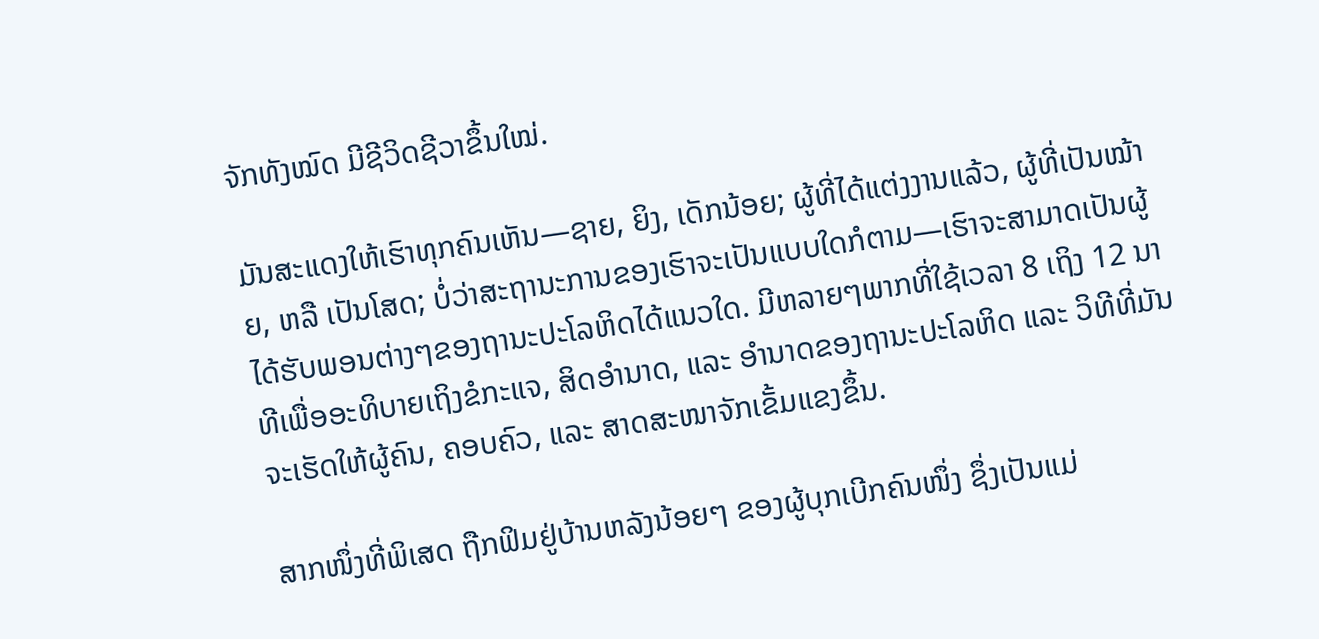ຈັກທັງໝົດ ມີຊີວິດຊີວາຂຶ້ນໃໝ່.

ມັນສະແດງໃຫ້ເຮົາທຸກຄົນເຫັນ—ຊາຍ, ຍິງ, ເດັກນ້ອຍ; ຜູ້ທີ່ໄດ້ແຕ່ງງານແລ້ວ, ຜູ້ທີ່ເປັນໝ້າຍ, ຫລື ເປັນໂສດ; ບໍ່ວ່າສະຖານະການຂອງເຮົາຈະເປັນແບບໃດກໍຕາມ—ເຮົາຈະສາມາດເປັນຜູ້ໄດ້ຮັບພອນຕ່າງໆຂອງຖານະປະໂລຫິດໄດ້ແນວໃດ. ມີຫລາຍໆພາກທີ່ໃຊ້ເວລາ 8 ເຖິງ 12 ນາທີເພື່ອອະທິບາຍເຖິງຂໍກະແຈ, ສິດອຳນາດ, ແລະ ອຳນາດຂອງຖານະປະໂລຫິດ ແລະ ວິທີທີ່ມັນຈະເຮັດໃຫ້ຜູ້ຄົນ, ຄອບຄົວ, ແລະ ສາດສະໜາຈັກເຂັ້ມແຂງຂຶ້ນ.

ສາກໜຶ່ງທີ່ພິເສດ ຖືກຟິມຢູ່ບ້ານຫລັງນ້ອຍໆ ຂອງຜູ້ບຸກເບີກຄົນໜຶ່ງ ຊຶ່ງເປັນແມ່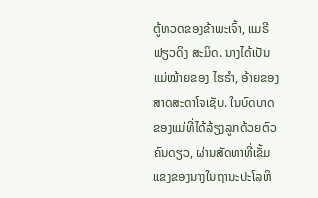ຕູ້ທວດຂອງຂ້າພະເຈົ້າ, ແມຣີ ຟຽວດິງ ສະມິດ. ນາງໄດ້ເປັນແມ່ໝ້າຍຂອງ ໄຮຣຳ, ອ້າຍຂອງສາດສະດາໂຈເຊັບ. ໃນບົດບາດຂອງແມ່ທີ່ໄດ້ລ້ຽງລູກດ້ວຍຕົວຄົນດຽວ, ຜ່ານສັດທາທີ່ເຂັ້ມແຂງຂອງນາງໃນຖານະປະໂລຫິ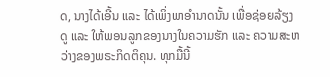ດ, ນາງໄດ້ເອີ້ນ ແລະ ໄດ້ເພິ່ງພາອຳນາດນັ້ນ ເພື່ອຊ່ອຍລ້ຽງດູ ແລະ ໃຫ້ພອນລູກຂອງນາງໃນຄວາມຮັກ ແລະ ຄວາມສະຫວ່າງຂອງພຣະກິດຕິຄຸນ. ທຸກມື້ນີ້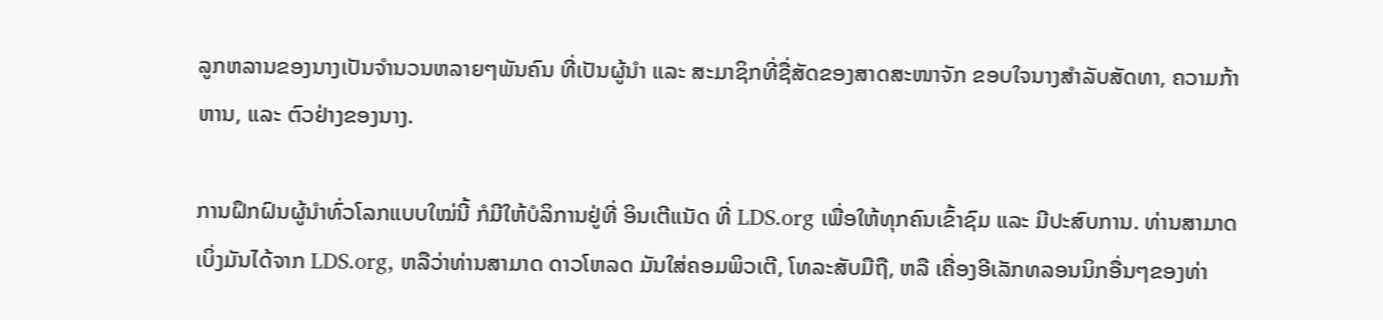ລູກຫລານຂອງນາງເປັນຈຳນວນຫລາຍໆພັນຄົນ ທີ່ເປັນຜູ້ນຳ ແລະ ສະມາຊິກທີ່ຊື່ສັດຂອງສາດສະໜາຈັກ ຂອບໃຈນາງສຳລັບສັດທາ, ຄວາມກ້າຫານ, ແລະ ຕົວຢ່າງຂອງນາງ.

ການຝຶກຝົນຜູ້ນຳທົ່ວໂລກແບບໃໝ່ນີ້ ກໍມີໃຫ້ບໍລິການຢູ່ທີ່ ອິນເຕີແນັດ ທີ່ LDS.org ເພື່ອໃຫ້ທຸກຄົນເຂົ້າຊົມ ແລະ ມີປະສົບການ. ທ່ານສາມາດເບິ່ງມັນໄດ້ຈາກ LDS.org, ຫລືວ່າທ່ານສາມາດ ດາວໂຫລດ ມັນໃສ່ຄອມພິວເຕີ, ໂທລະສັບມືຖື, ຫລື ເຄື່ອງອີເລັກທລອນນິກອື່ນໆຂອງທ່າ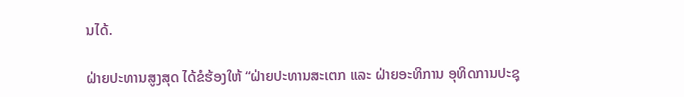ນໄດ້.

ຝ່າຍປະທານສູງສຸດ ໄດ້ຂໍຮ້ອງໃຫ້ “ຝ່າຍປະທານສະເຕກ ແລະ ຝ່າຍອະທິການ ອຸທິດການປະຊຸ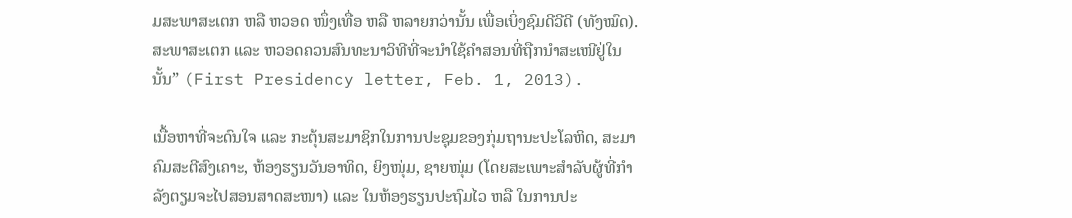ມສະພາສະເຕກ ຫລື ຫວອດ ໜຶ່ງເທື່ອ ຫລື ຫລາຍກວ່ານັ້ນ ເພື່ອເບິ່ງຊົມດີວີດີ (ທັງໝົດ). ສະພາສະເຕກ ແລະ ຫວອດຄວນສົນທະນາວິທີທີ່ຈະນຳໃຊ້ຄຳສອນທີ່ຖືກນຳສະເໜີຢູ່ໃນນັ້ນ” (First Presidency letter, Feb. 1, 2013).

ເນື້ອຫາທີ່ຈະດົນໃຈ ແລະ ກະຕຸ້ນສະມາຊິກໃນການປະຊຸມຂອງກຸ່ມຖານະປະໂລຫິດ, ສະມາຄົມສະຕີສົງເຄາະ, ຫ້ອງຮຽນວັນອາທິດ, ຍິງໜຸ່ມ, ຊາຍໜຸ່ມ (ໂດຍສະເພາະສຳລັບຜູ້ທີ່ກຳລັງຕຽມຈະໄປສອນສາດສະໜາ) ແລະ ໃນຫ້ອງຮຽນປະຖົມໄວ ຫລື ໃນການປະ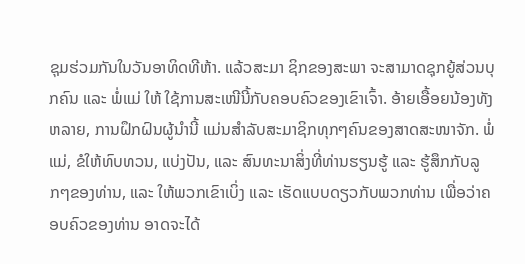ຊຸມຮ່ວມກັນໃນວັນອາທິດທີຫ້າ. ແລ້ວສະມາ ຊິກຂອງສະພາ ຈະສາມາດຊຸກຍູ້ສ່ວນບຸກຄົນ ແລະ ພໍ່ແມ່ ໃຫ້ ໃຊ້ການສະເໜີນີ້ກັບຄອບຄົວຂອງເຂົາເຈົ້າ. ອ້າຍເອື້ອຍນ້ອງທັງຫລາຍ, ການຝຶກຝົນຜູ້ນຳນີ້ ແມ່ນສຳລັບສະມາຊິກທຸກໆຄົນຂອງສາດສະໜາຈັກ. ພໍ່ແມ່, ຂໍໃຫ້ທົບທວນ, ແບ່ງປັນ, ແລະ ສົນທະນາສິ່ງທີ່ທ່ານຮຽນຮູ້ ແລະ ຮູ້ສຶກກັບລູກໆຂອງທ່ານ, ແລະ ໃຫ້ພວກເຂົາເບິ່ງ ແລະ ເຮັດແບບດຽວກັບພວກທ່ານ ເພື່ອວ່າຄອບຄົວຂອງທ່ານ ອາດຈະໄດ້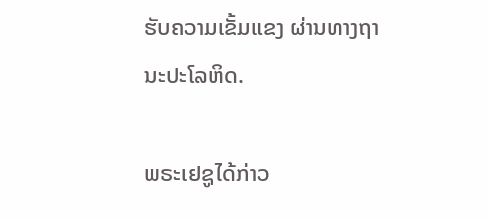ຮັບຄວາມເຂັ້ມແຂງ ຜ່ານທາງຖານະປະໂລຫິດ.

ພຣະເຢຊູໄດ້ກ່າວ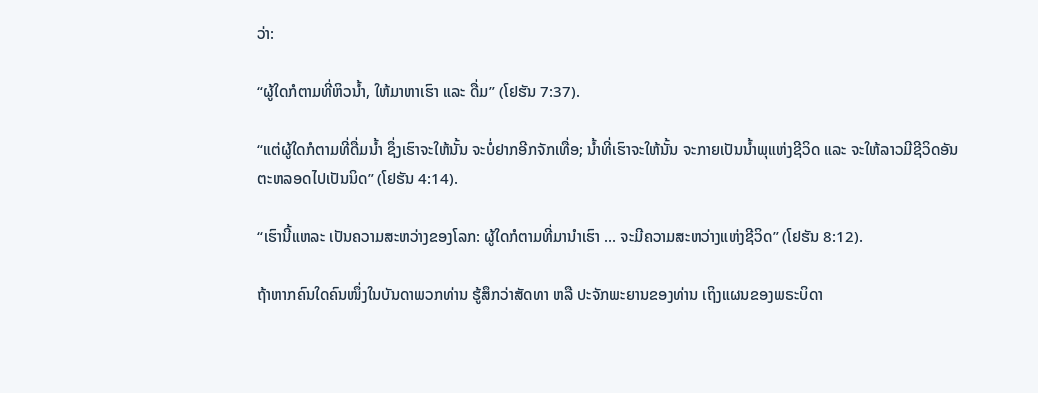ວ່າ:

“ຜູ້ໃດກໍຕາມທີ່ຫິວນ້ຳ, ໃຫ້ມາຫາເຮົາ ແລະ ດື່ມ” (ໂຢຮັນ 7:37).

“ແຕ່ຜູ້ໃດກໍຕາມທີ່ດື່ມນ້ຳ ຊຶ່ງເຮົາຈະໃຫ້ນັ້ນ ຈະບໍ່ຢາກອີກຈັກເທື່ອ; ນ້ຳທີ່ເຮົາຈະໃຫ້ນັ້ນ ຈະກາຍເປັນນ້ຳພຸແຫ່ງຊີວິດ ແລະ ຈະໃຫ້ລາວມີຊີວິດອັນຕະຫລອດໄປເປັນນິດ” (ໂຢຮັນ 4:14).

“ເຮົານີ້ແຫລະ ເປັນຄວາມສະຫວ່າງຂອງໂລກ: ຜູ້ໃດກໍຕາມທີ່ມານຳເຮົາ ... ຈະມີຄວາມສະຫວ່າງແຫ່ງຊີວິດ” (ໂຢຮັນ 8:12).

ຖ້າຫາກຄົນໃດຄົນໜຶ່ງໃນບັນດາພວກທ່ານ ຮູ້ສຶກວ່າສັດທາ ຫລື ປະຈັກພະຍານຂອງທ່ານ ເຖິງແຜນຂອງພຣະບິດາ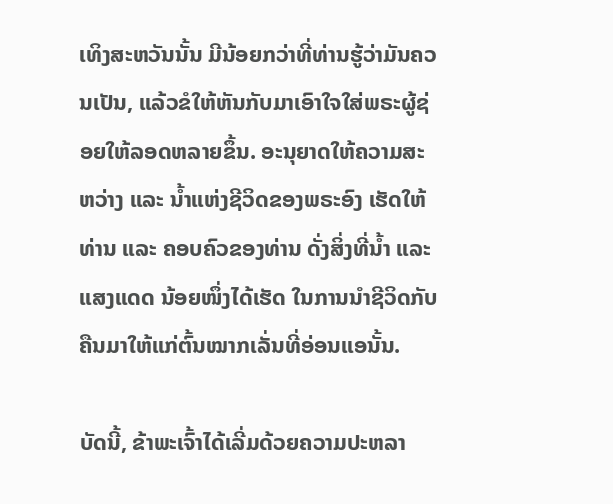ເທິງສະຫວັນນັ້ນ ມີນ້ອຍກວ່າທີ່ທ່ານຮູ້ວ່າມັນຄວນເປັນ, ແລ້ວຂໍໃຫ້ຫັນກັບມາເອົາໃຈໃສ່ພຣະຜູ້ຊ່ອຍໃຫ້ລອດຫລາຍຂຶ້ນ. ອະນຸຍາດໃຫ້ຄວາມສະຫວ່າງ ແລະ ນ້ຳແຫ່ງຊີວິດຂອງພຣະອົງ ເຮັດໃຫ້ທ່ານ ແລະ ຄອບຄົວຂອງທ່ານ ດັ່ງສິ່ງທີ່ນ້ຳ ແລະ ແສງແດດ ນ້ອຍໜຶ່ງໄດ້ເຮັດ ໃນການນຳຊີວິດກັບຄືນມາໃຫ້ແກ່ຕົ້ນໝາກເລັ່ນທີ່ອ່ອນແອນັ້ນ.

ບັດນີ້, ຂ້າພະເຈົ້າໄດ້ເລີ່ມດ້ວຍຄວາມປະຫລາ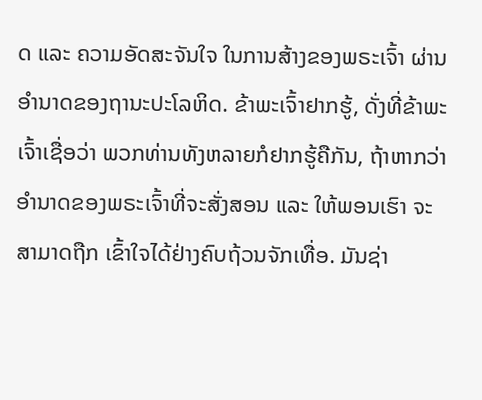ດ ແລະ ຄວາມອັດສະຈັນໃຈ ໃນການສ້າງຂອງພຣະເຈົ້າ ຜ່ານອຳນາດຂອງຖານະປະໂລຫິດ. ຂ້າພະເຈົ້າຢາກຮູ້, ດັ່ງທີ່ຂ້າພະເຈົ້າເຊື່ອວ່າ ພວກທ່ານທັງຫລາຍກໍຢາກຮູ້ຄືກັນ, ຖ້າຫາກວ່າ ອຳນາດຂອງພຣະເຈົ້າທີ່ຈະສັ່ງສອນ ແລະ ໃຫ້ພອນເຮົາ ຈະສາມາດຖືກ ເຂົ້າໃຈໄດ້ຢ່າງຄົບຖ້ວນຈັກເທື່ອ. ມັນຊ່າ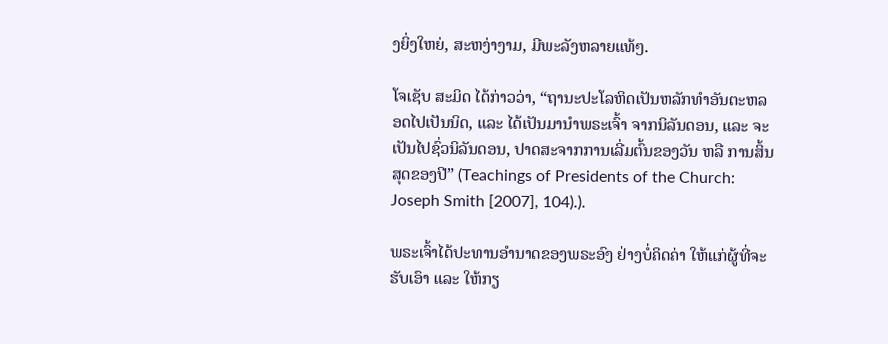ງຍິ່ງໃຫຍ່, ສະຫງ່າງາມ, ມີພະລັງຫລາຍແທ້ໆ.

ໂຈເຊັບ ສະມິດ ໄດ້ກ່າວວ່າ, “ຖານະປະໂລຫິດເປັນຫລັກທຳອັນຕະຫລອດໄປເປັນນິດ, ແລະ ໄດ້ເປັນມານຳພຣະເຈົ້າ ຈາກນິລັນດອນ, ແລະ ຈະເປັນໄປຊົ່ວນິລັນດອນ, ປາດສະຈາກການເລີ່ມຕົ້ນຂອງວັນ ຫລື ການສິ້ນສຸດຂອງປີ” (Teachings of Presidents of the Church: Joseph Smith [2007], 104).).

ພຣະເຈົ້າໄດ້ປະທານອຳນາດຂອງພຣະອົງ ຢ່າງບໍ່ຄິດຄ່າ ໃຫ້ແກ່ຜູ້ທີ່ຈະຮັບເອົາ ແລະ ໃຫ້ກຽ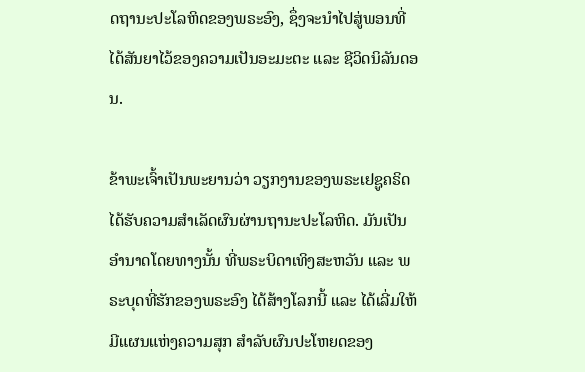ດຖານະປະໂລຫິດຂອງພຣະອົງ, ຊຶ່ງຈະນຳໄປສູ່ພອນທີ່ໄດ້ສັນຍາໄວ້ຂອງຄວາມເປັນອະມະຕະ ແລະ ຊີວິດນິລັນດອນ.

ຂ້າພະເຈົ້າເປັນພະຍານວ່າ ວຽກງານຂອງພຣະເຢຊູຄຣິດ ໄດ້ຮັບຄວາມສຳເລັດຜົນຜ່ານຖານະປະໂລຫິດ. ມັນເປັນອຳນາດໂດຍທາງນັ້ນ ທີ່ພຣະບິດາເທິງສະຫວັນ ແລະ ພຣະບຸດທີ່ຮັກຂອງພຣະອົງ ໄດ້ສ້າງໂລກນີ້ ແລະ ໄດ້ເລີ່ມໃຫ້ມີແຜນແຫ່ງຄວາມສຸກ ສຳລັບຜົນປະໂຫຍດຂອງ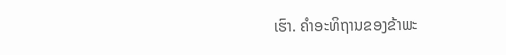ເຮົາ. ຄຳອະທິຖານຂອງຂ້າພະ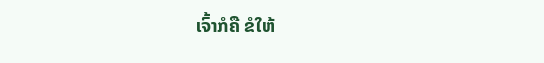ເຈົ້າກໍຄື ຂໍໃຫ້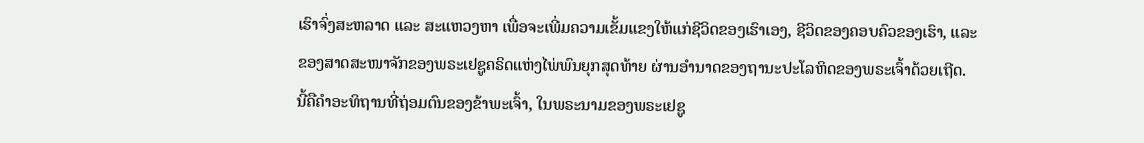ເຮົາຈົ່ງສະຫລາດ ແລະ ສະແຫວງຫາ ເພື່ອຈະເພີ່ມຄວາມເຂັ້ມແຂງໃຫ້ແກ່ຊີວິດຂອງເຮົາເອງ, ຊີວິດຂອງຄອບຄົວຂອງເຮົາ, ແລະ ຂອງສາດສະໜາຈັກຂອງພຣະເຢຊູຄຣິດແຫ່ງໄພ່ພົນຍຸກສຸດທ້າຍ ຜ່ານອຳນາດຂອງຖານະປະໂລຫິດຂອງພຣະເຈົ້າດ້ວຍເຖີດ. ນີ້ຄືຄຳອະທິຖານທີ່ຖ່ອມຕົນຂອງຂ້າພະເຈົ້າ, ໃນພຣະນາມຂອງພຣະເຢຊູ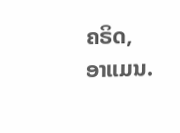ຄຣິດ, ອາແມນ.